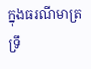ក្នុងធរណីមាត្រ ទ្រឹ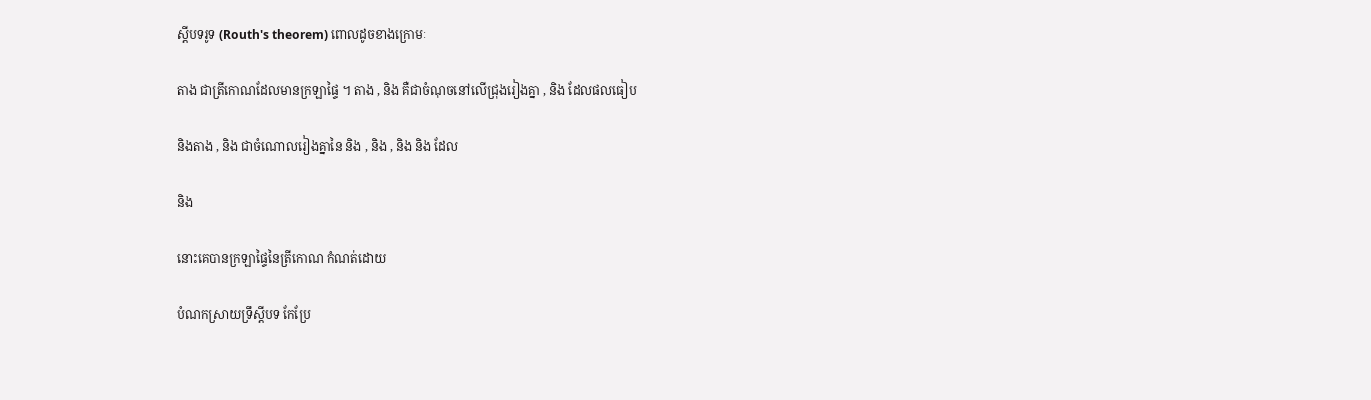ស្តីបទរូទ (Routh's theorem) ពោលដូចខាងក្រោមៈ

តាង ជាត្រីកោណដែលមានក្រឡាផ្ទៃ ។ តាង , និង គឺជាចំណុចនៅលើជ្រុងរៀងគ្នា , និង ដែលផលធៀប

និងតាង , និង ជាចំណោលរៀងគ្នានៃ និង , និង , និង និង ដែល

និង

នោះគេបានក្រឡាផ្ទៃនៃត្រីកោណ កំណត់ដោយ

បំណកស្រាយទ្រឹស្តីបទ កែប្រែ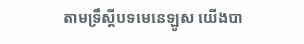តាមទ្រឹស្តីបទមេនេឡូស យើងបា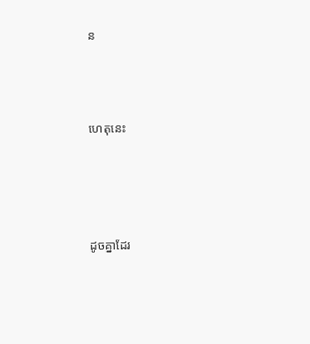ន



ហេតុនេះ




ដូចគ្នាដែរ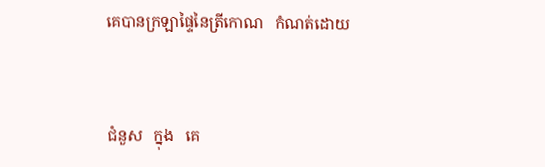គេបានក្រឡាផ្ទៃនៃត្រីកោណ   កំណត់ដោយ



ជំនួស   ក្នុង   គេ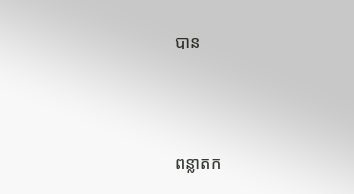បាន



ពន្លាតក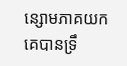ន្សោមភាគយក គេបានទ្រឹ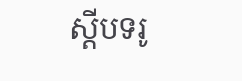ស្តីបទរូ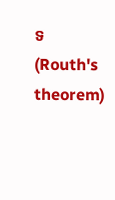ទ (Routh's theorem)